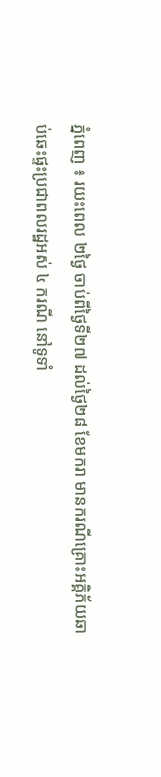ភ្នំពេញ ៖ រយះពេល ២ថ្ងៃ ចាប់ពីថ្ងៃទី២៧ ដល់ថ្ងៃ២៨ ខែមករា មានករណីគ្រោះអគ្គិភ័យឆាប់ឆេះផ្ទះប្រជាពលរដ្ឋអស់ ៤ ករណី នៅទូទាំ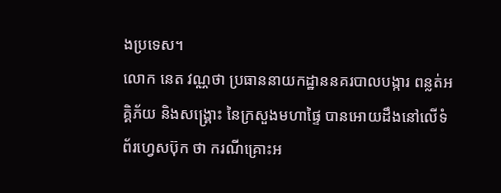ងប្រទេស។
លោក នេត វណ្ណថា ប្រធាននាយកដ្ឋាននគរបាលបង្ការ ពន្លត់អគ្គិភ័យ និងសង្គ្រោះ នៃក្រសួងមហាផ្ទៃ បានអោយដឹងនៅលើទំព័រហ្វេសប៊ុក ថា ករណីគ្រោះអ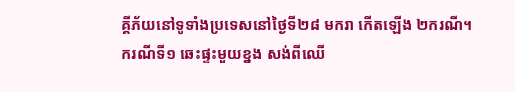គ្គីភ័យនៅទូទាំងប្រទេសនៅថ្ងៃទី២៨ មករា កើតឡើង ២ករណី។
ករណីទី១ ឆេះផ្ទះមួយខ្នង សង់ពីឈើ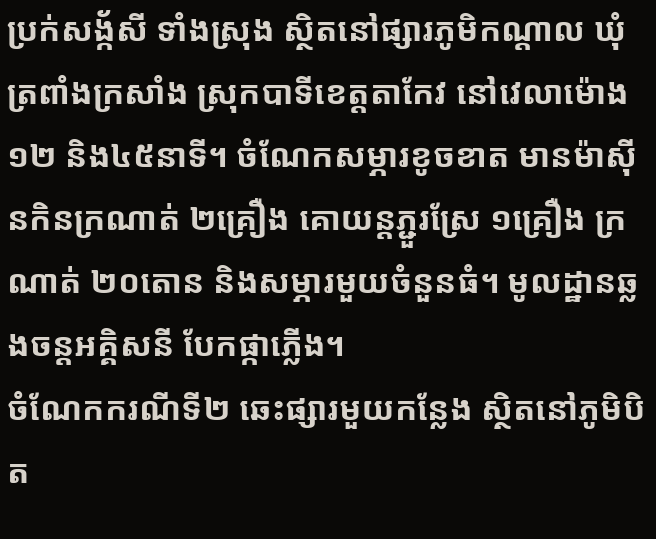ប្រក់សង្ក័សី ទាំងស្រុង ស្ថិតនៅផ្សារភូមិកណ្តាល ឃុំត្រពាំងក្រសាំង ស្រុកបាទីខេត្តតាកែវ នៅវេលាម៉ោង១២ និង៤៥នាទី។ ចំណែកសម្ភារខូចខាត មានម៉ាស៊ីនកិនក្រណាត់ ២គ្រឿង គោយន្តភ្ជួរស្រែ ១គ្រឿង ក្រណាត់ ២០តោន និងសម្ភារមួយចំនួនធំ។ មូលដ្ឋានឆ្លងចន្តអគ្គិសនី បែកផ្កាភ្លើង។
ចំណែកករណីទី២ ឆេះផ្សារមួយកន្លែង ស្ថិតនៅភូមិបិត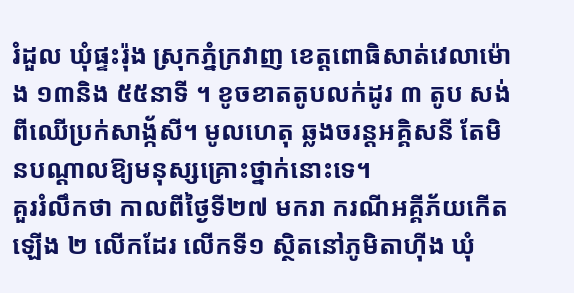រំដួល ឃុំផ្ទះរ៉ុង ស្រុកភ្នំក្រវាញ ខេត្តពោធិសាត់វេលាម៉ោង ១៣និង ៥៥នាទី ។ ខូចខាតតូបលក់ដូរ ៣ តូប សង់ពីឈើប្រក់សាង្ក័សី។ មូលហេតុ ឆ្លងចរន្តអគ្គិសនី តែមិនបណ្តាលឱ្យមនុស្សគ្រោះថ្នាក់នោះទេ។
គួររំលឹកថា កាលពីថ្ងៃទី២៧ មករា ករណីអគ្គីភ័យកើតឡើង ២ លើកដែរ លើកទី១ ស្ថិតនៅភូមិតាហ៊ីង ឃុំ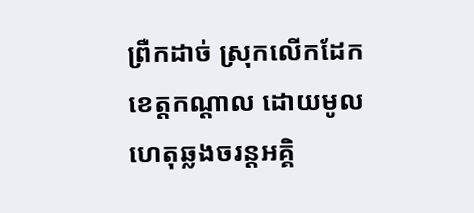ព្រឺកដាច់ ស្រុកលើកដែក ខេត្តកណ្តាល ដោយមូលហេតុឆ្លងចរន្តអគ្គិ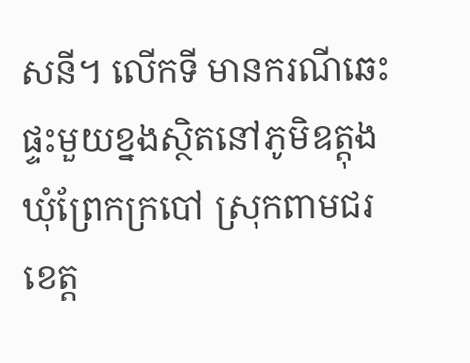សនី។ លើកទី មានករណីឆេះផ្ទះមួយខ្នងស្ថិតនៅភូមិឧត្តុង ឃុំព្រែកក្របៅ ស្រុកពាមជរ ខេត្ត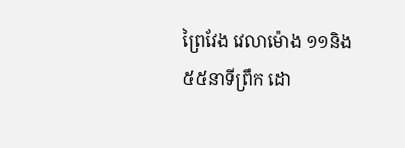ព្រៃវែង វេលាម៉ោង ១១និង ៥៥នាទីព្រឹក ដោ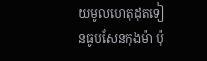យមូលហេតុដុតទៀនធូបសែនកុងម៉ា ប៉ុ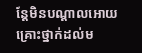ន្តែមិនបណ្តាលអោយគ្រោះថ្នាក់ដល់ម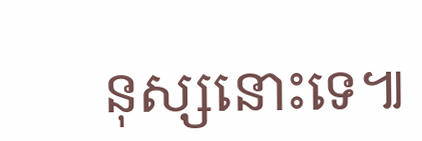នុស្សនោះទេ៕